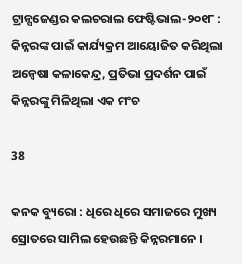ଟ୍ରାନ୍ସଜେଣ୍ଡର କଲଚରାଲ ଫେଷ୍ଟିଭାଲ-୨୦୧୮ : କିନ୍ନରଙ୍କ ପାଇଁ କାର୍ଯ୍ୟକ୍ରମ ଆୟୋଜିତ କରିଥିଲା ଅନ୍ୱେଷା କଳାକେନ୍ଦ୍ର, ପ୍ରତିଭା ପ୍ରଦର୍ଶନ ପାଇଁ କିନ୍ନରଙ୍କୁ ମିଳିଥିଲା ଏକ ମଂଚ

38

କନକ ବ୍ୟୁରୋ : ଧିରେ ଧିରେ ସମାଜରେ ମୁଖ୍ୟ ସ୍ରୋତରେ ସାମିଲ ହେଉଛନ୍ତି କିନ୍ନରମାନେ ।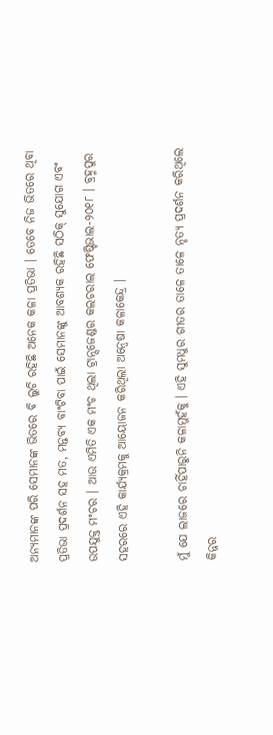ଅନ୍ୟମାନଙ୍କ ପରି ସେମାନଙ୍କ ଭିତରେ ବି ଲୁଚି ରହିଛି ଅନେକ କଳା ପ୍ରତିଭା । ତେବେ ନିଜ ଭିତରେ ଥିବା ପ୍ରତିଭା ପ୍ରଦର୍ଶନ ସହ ମତ, ମନ୍ତବ୍ୟ ବାଂଟିବା ପାଇଁ ସେମାନଙ୍କୁ ଆବଶ୍ୟକ ରହିଛି ସଠିକ୍ ସୁଯୋଗ ଏବଂ ଉପଯୁକ୍ତ ମଂଚର । ଆଉ ଏମିତି ଏକ ମଂଚ ଥିଲା ଟ୍ରାନ୍ସଜେଣ୍ଡର କଲଚରାଲ ଫେଷ୍ଟିଭାଲ-୨୦୧୮ । ବ୍ରହ୍ମପୁର ସହରରେ ଏହି କାର୍ଯ୍ୟକ୍ରମକୁ ଆୟୋଜନ କରିଥିଲା ଅନ୍ୱେଷା କଳାକେନ୍ଦ୍ର ।

ମୁଁ ଯେ ଲାଜରେ ଚାହିଁପାରୁନି କଳାମୁହଁକୁ । ଏହି ସୁମଧୁର ଗୀତର ତାଳେ ତାଳେ ନୃତ୍ୟ ପ୍ରଦର୍ଶନ କରିଥିଲେ କିନ୍ନର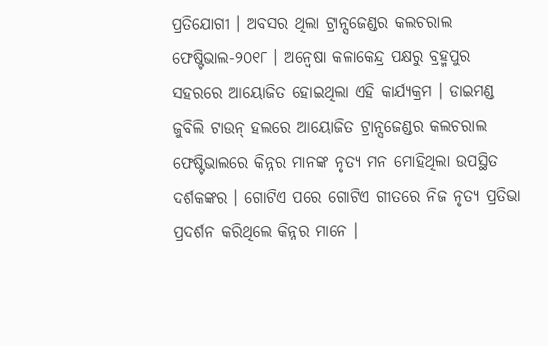ପ୍ରତିଯୋଗୀ । ଅବସର ଥିଲା ଟ୍ରାନ୍ସଜେଣ୍ଡର କଲଚରାଲ ଫେଷ୍ଟିଭାଲ-୨୦୧୮ । ଅନ୍ୱେଷା କଳାକେନ୍ଦ୍ର ପକ୍ଷରୁ ବ୍ରହ୍ମପୁର ସହରରେ ଆୟୋଜିତ ହୋଇଥିଲା ଏହି କାର୍ଯ୍ୟକ୍ରମ । ଡାଇମଣ୍ଡ ଜୁବିଲି ଟାଉନ୍ ହଲରେ ଆୟୋଜିତ ଟ୍ରାନ୍ସଜେଣ୍ଡର କଲଚରାଲ ଫେଷ୍ଟିଭାଲରେ କିନ୍ନର ମାନଙ୍କ ନୃତ୍ୟ ମନ ମୋହିଥିଲା ଉପସ୍ଥିତ ଦର୍ଶକଙ୍କର । ଗୋଟିଏ ପରେ ଗୋଟିଏ ଗୀତରେ ନିଜ ନୃତ୍ୟ ପ୍ରତିଭା ପ୍ରଦର୍ଶନ କରିଥିଲେ କିନ୍ନର ମାନେ ।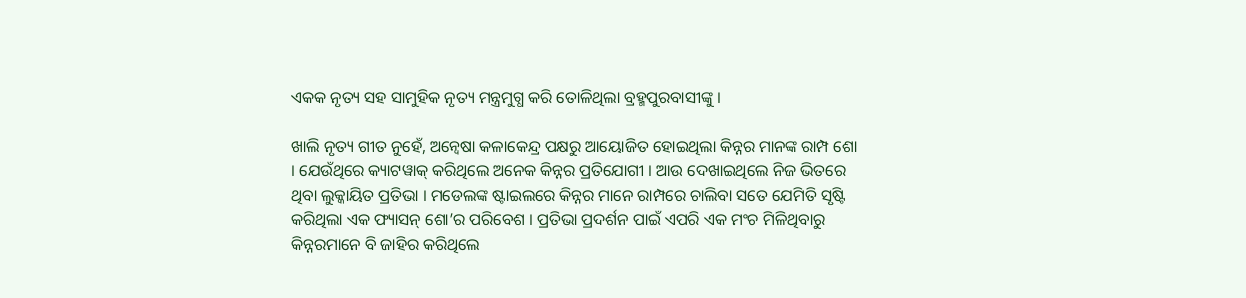ଏକକ ନୃତ୍ୟ ସହ ସାମୁହିକ ନୃତ୍ୟ ମନ୍ତ୍ରମୁଗ୍ଧ କରି ତୋଳିଥିଲା ବ୍ରହ୍ମପୁରବାସୀଙ୍କୁ ।

ଖାଲି ନୃତ୍ୟ ଗୀତ ନୁହେଁ, ଅନ୍ୱେଷା କଳାକେନ୍ଦ୍ର ପକ୍ଷରୁ ଆୟୋଜିତ ହୋଇଥିଲା କିନ୍ନର ମାନଙ୍କ ରାମ୍ପ ଶୋ । ଯେଉଁଥିରେ କ୍ୟାଟୱାକ୍ କରିଥିଲେ ଅନେକ କିନ୍ନର ପ୍ରତିଯୋଗୀ । ଆଉ ଦେଖାଇଥିଲେ ନିଜ ଭିତରେ ଥିବା ଲୁକ୍କାୟିତ ପ୍ରତିଭା । ମଡେଲଙ୍କ ଷ୍ଟାଇଲରେ କିନ୍ନର ମାନେ ରାମ୍ପରେ ଚାଲିବା ସତେ ଯେମିତି ସୃଷ୍ଟି କରିଥିଲା ଏକ ଫ୍ୟାସନ୍ ଶୋ’ର ପରିବେଶ । ପ୍ରତିଭା ପ୍ରଦର୍ଶନ ପାଇଁ ଏପରି ଏକ ମଂଚ ମିଳିଥିବାରୁ କିନ୍ନରମାନେ ବି ଜାହିର କରିଥିଲେ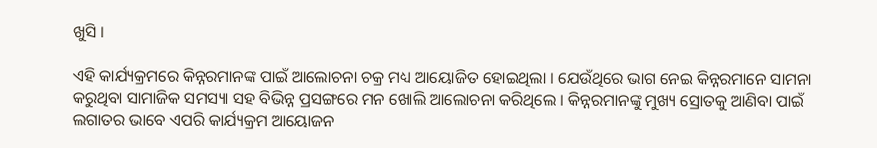ଖୁସି ।

ଏହି କାର୍ଯ୍ୟକ୍ରମରେ କିନ୍ନରମାନଙ୍କ ପାଇଁ ଆଲୋଚନା ଚକ୍ର ମଧ୍ୟ ଆୟୋଜିତ ହୋଇଥିଲା । ଯେଉଁଥିରେ ଭାଗ ନେଇ କିନ୍ନରମାନେ ସାମନା କରୁଥିବା ସାମାଜିକ ସମସ୍ୟା ସହ ବିଭିନ୍ନ ପ୍ରସଙ୍ଗରେ ମନ ଖୋଲି ଆଲୋଚନା କରିଥିଲେ । କିନ୍ନରମାନଙ୍କୁ ମୁଖ୍ୟ ସ୍ରୋତକୁ ଆଣିବା ପାଇଁ ଲଗାତର ଭାବେ ଏପରି କାର୍ଯ୍ୟକ୍ରମ ଆୟୋଜନ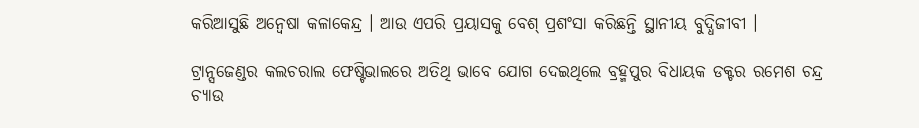କରିଆସୁଛି ଅନ୍ୱେଷା କଳାକେନ୍ଦ୍ର । ଆଉ ଏପରି ପ୍ରୟାସକୁ ବେଶ୍ ପ୍ରଶଂସା କରିଛନ୍ତି ସ୍ଥାନୀୟ ବୁଦ୍ଧିଜୀବୀ ।

ଟ୍ରାନ୍ସଜେଣ୍ଡର କଲଚରାଲ ଫେଷ୍ଟିଭାଲରେ ଅତିଥି ଭାବେ ଯୋଗ ଦେଇଥିଲେ ବ୍ରହ୍ମପୁର ବିଧାୟକ ଡକ୍ଟର ରମେଶ ଚନ୍ଦ୍ର ଚ୍ୟାଉ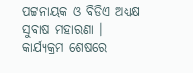ପଟ୍ଟନାୟକ ଓ ବିଡିଏ ଅଧ୍ୟକ୍ଷ ସୁବାଷ ମହାରଣା । କାର୍ଯ୍ୟକ୍ରମ ଶେଷରେ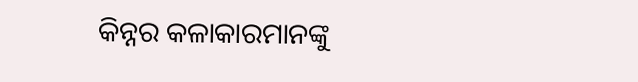କିନ୍ନର କଳାକାରମାନଙ୍କୁ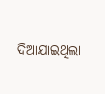ଦିଆଯାଇଥିଲା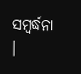ସମ୍ବର୍ଦ୍ଧନା ।